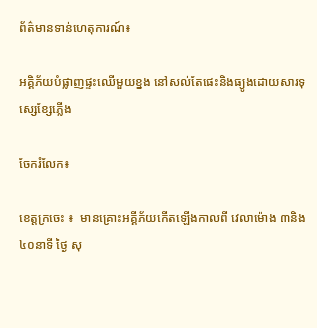ព័ត៌មានទាន់ហេតុការណ៍៖

អគ្គិភ័យបំផ្លាញផ្ទះឈើមួយខ្នង នៅសល់តែផេះនិងធ្យូងដោយសារទុស្សេខ្សែភ្លើង

ចែករំលែក៖

ខេត្តក្រចេះ ៖  មានគ្រោះអគ្គីភ័យកើតឡើងកាលពី វេលាម៉ោង ៣និង៤០នាទី ថ្ងៃ សុ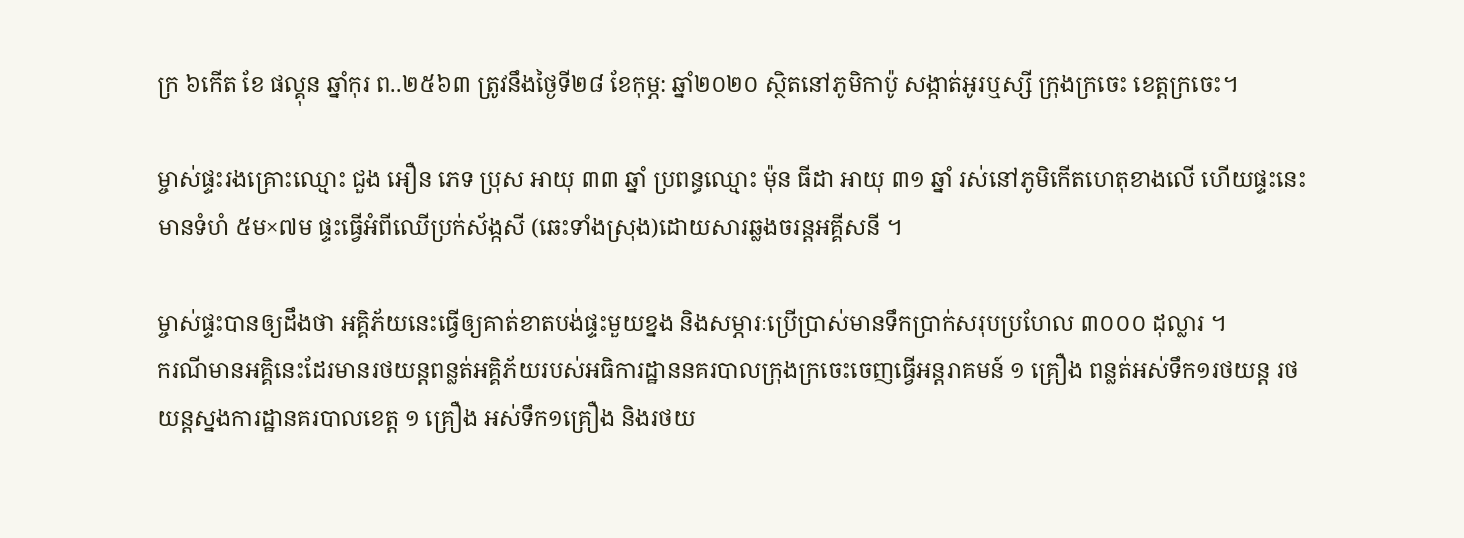ក្រ ៦កើត ខែ ផល្គុន ឆ្នាំកុរ ព..២៥៦៣ ត្រូវនឹងថ្ងៃទី២៨ ខែកុម្ភ: ឆ្នាំ២០២០ ស្ថិតនៅភូមិកាប៉ូ សង្កាត់អូរឬស្សី ក្រុងក្រចេះ ខេត្តក្រចេះ។

ម្ចាស់ផ្ទះរងគ្រោះឈ្មោះ ជួង អឿន ភេទ ប្រុស អាយុ ៣៣ ឆ្នាំ ប្រពន្ធឈ្មោះ ម៉ុន ធីដា អាយុ ៣១ ឆ្នាំ រស់នៅភូមិកើតហេតុខាងលើ ហើយផ្ទះនេះមានទំហំ ៥ម×៧ម ផ្ទះធ្វើអំពីឈើប្រក់ស័ង្កសី (ឆេះទាំងស្រុង)ដោយសារឆ្លងចរន្តអគ្គីសនី ។

ម្ចាស់ផ្ទះបានឲ្យដឹងថា អគ្គិភ័យនេះធ្វើឲ្យគាត់ខាតបង់ផ្ទះមួយខ្នង និងសម្ភារៈប្រើប្រាស់មានទឹកប្រាក់សរុបប្រហែល ៣០០០ ដុល្លារ ។
ករណីមានអគ្គិនេះដែរមានរថយន្តពន្លត់អគ្គិភ័យរបស់អធិការដ្ឋាននគរបាលក្រុងក្រចេះចេញធ្វើអន្តរាគមន៍ ១ គ្រឿង ពន្លត់អស់ទឹក១រថយន្ត រថយន្តស្នងការដ្ឋានគរបាលខេត្ត ១ គ្រឿង អស់ទឹក១គ្រឿង និងរថយ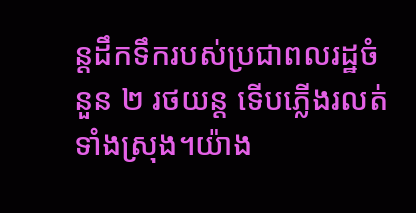ន្តដឹកទឹករបស់ប្រជាពលរដ្ឋចំនួន ២ រថយន្ត ទើបភ្លើងរលត់ទាំងស្រុង។យ៉ាង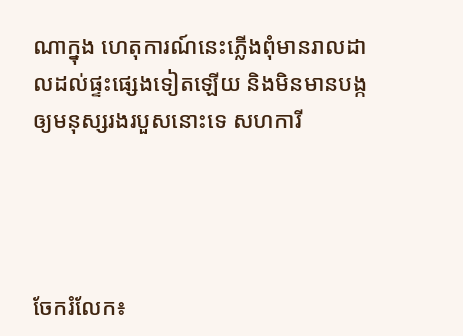ណាក្នុង ហេតុការណ៍នេះភ្លើងពុំមានរាលដាលដល់ផ្ទះផ្សេងទៀតឡើយ និងមិនមានបង្កឲ្យមនុស្សរងរបួសនោះទេ សហការី




ចែករំលែក៖